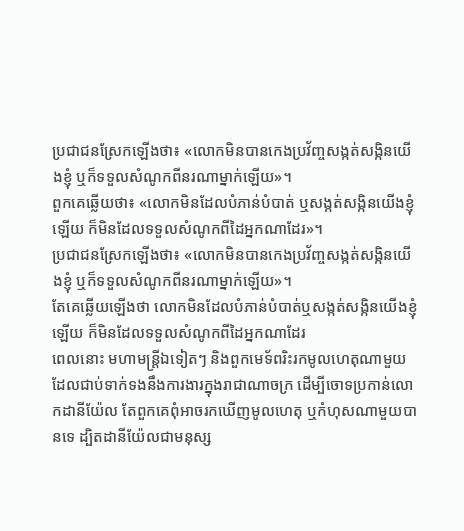ប្រជាជនស្រែកឡើងថា៖ «លោកមិនបានកេងប្រវ័ញ្ចសង្កត់សង្កិនយើងខ្ញុំ ឬក៏ទទួលសំណូកពីនរណាម្នាក់ឡើយ»។
ពួកគេឆ្លើយថា៖ «លោកមិនដែលបំភាន់បំបាត់ ឬសង្កត់សង្កិនយើងខ្ញុំឡើយ ក៏មិនដែលទទួលសំណូកពីដៃអ្នកណាដែរ»។
ប្រជាជនស្រែកឡើងថា៖ «លោកមិនបានកេងប្រវ័ញ្ចសង្កត់សង្កិនយើងខ្ញុំ ឬក៏ទទួលសំណូកពីនរណាម្នាក់ឡើយ»។
តែគេឆ្លើយឡើងថា លោកមិនដែលបំភាន់បំបាត់ឬសង្កត់សង្កិនយើងខ្ញុំឡើយ ក៏មិនដែលទទួលសំណូកពីដៃអ្នកណាដែរ
ពេលនោះ មហាមន្ត្រីឯទៀតៗ និងពួកមេទ័ពរិះរកមូលហេតុណាមួយ ដែលជាប់ទាក់ទងនឹងការងារក្នុងរាជាណាចក្រ ដើម្បីចោទប្រកាន់លោកដានីយ៉ែល តែពួកគេពុំអាចរកឃើញមូលហេតុ ឬកំហុសណាមួយបានទេ ដ្បិតដានីយ៉ែលជាមនុស្ស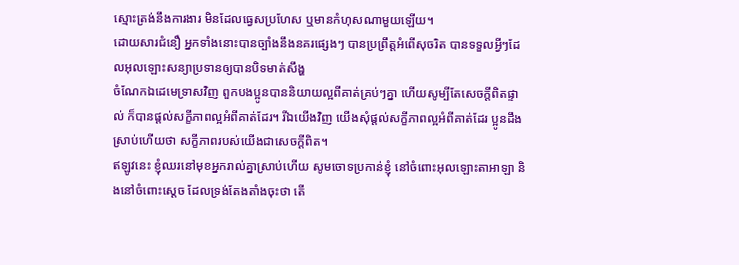ស្មោះត្រង់នឹងការងារ មិនដែលធ្វេសប្រហែស ឬមានកំហុសណាមួយឡើយ។
ដោយសារជំនឿ អ្នកទាំងនោះបានច្បាំងនឹងនគរផ្សេងៗ បានប្រព្រឹត្ដអំពើសុចរិត បានទទួលអ្វីៗដែលអុលឡោះសន្យាប្រទានឲ្យបានបិទមាត់សឹង្ហ
ចំណែកឯដេមេទ្រាសវិញ ពួកបងប្អូនបាននិយាយល្អពីគាត់គ្រប់ៗគ្នា ហើយសូម្បីតែសេចក្ដីពិតផ្ទាល់ ក៏បានផ្ដល់សក្ខីភាពល្អអំពីគាត់ដែរ។ រីឯយើងវិញ យើងសុំផ្ដល់សក្ខីភាពល្អអំពីគាត់ដែរ ប្អូនដឹងស្រាប់ហើយថា សក្ខីភាពរបស់យើងជាសេចក្ដីពិត។
ឥឡូវនេះ ខ្ញុំឈរនៅមុខអ្នករាល់គ្នាស្រាប់ហើយ សូមចោទប្រកាន់ខ្ញុំ នៅចំពោះអុលឡោះតាអាឡា និងនៅចំពោះស្តេច ដែលទ្រង់តែងតាំងចុះថា តើ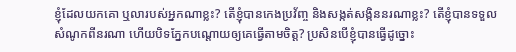ខ្ញុំដែលយកគោ ឬលារបស់អ្នកណាខ្លះ? តើខ្ញុំបានកេងប្រវ័ញ្ច និងសង្កត់សង្កិននរណាខ្លះ? តើខ្ញុំបានទទួលសំណូកពីនរណា ហើយបិទភ្នែកបណ្តោយឲ្យគេធ្វើតាមចិត្ត? ប្រសិនបើខ្ញុំបានធ្វើដូច្នោះ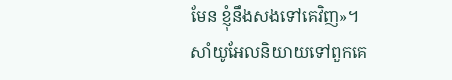មែន ខ្ញុំនឹងសងទៅគេវិញ»។
សាំយូអែលនិយាយទៅពួកគេ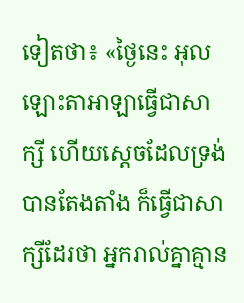ទៀតថា៖ «ថ្ងៃនេះ អុលឡោះតាអាឡាធ្វើជាសាក្សី ហើយស្តេចដែលទ្រង់បានតែងតាំង ក៏ធ្វើជាសាក្សីដែរថា អ្នករាល់គ្នាគ្មាន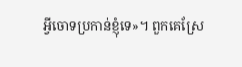អ្វីចោទប្រកាន់ខ្ញុំទេ»។ ពួកគេស្រែ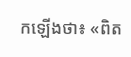កឡើងថា៖ «ពិត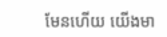មែនហើយ យើងមា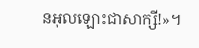នអុលឡោះជាសាក្សី!»។